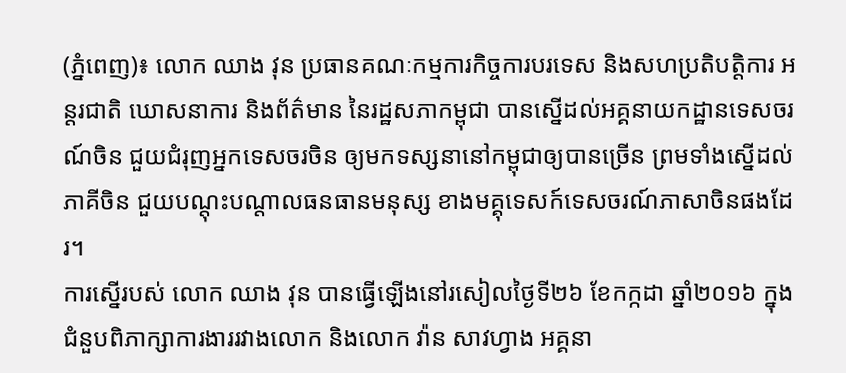(ភ្នំពេញ)៖ លោក ឈាង វុន ប្រធានគណៈកម្មការកិច្ចការបរទេស និងសហប្រតិបត្តិការ អន្តរជាតិ ឃោសនាការ និងព័ត៌មាន នៃរដ្ឋសភាកម្ពុជា បានស្នើដល់អគ្គនាយកដ្ឋានទេសចរណ៍ចិន ជួយជំរុញអ្នកទេសចរចិន ឲ្យមកទស្សនានៅកម្ពុជាឲ្យបានច្រើន ព្រមទាំងស្នើដល់ភាគីចិន ជួយបណ្តុះបណ្តាលធនធានមនុស្ស ខាងមគ្គុទេសក៍ទេសចរណ៍ភាសាចិនផងដែរ។
ការស្នើរបស់ លោក ឈាង វុន បានធ្វើឡើងនៅរសៀលថ្ងៃទី២៦ ខែកក្កដា ឆ្នាំ២០១៦ ក្នុងជំនួបពិភាក្សាការងាររវាងលោក និងលោក វ៉ាន សាវហ្វាង អគ្គនា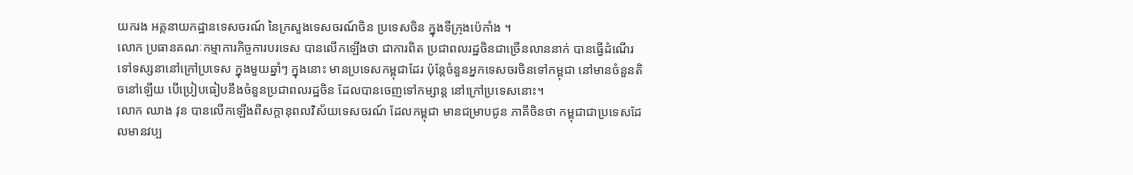យករង អគ្គនាយកដ្ឋានទេសចរណ៍ នៃក្រសួងទេសចរណ៍ចិន ប្រទេសចិន ក្នុងទីក្រុងប៉េកាំង ។
លោក ប្រធានគណៈកម្មាការកិច្ចការបរទេស បានលើកឡើងថា ជាការពិត ប្រជាពលរដ្ឋចិនជាច្រើនលាននាក់ បានធ្វើដំណើរទៅទស្សនានៅក្រៅប្រទេស ក្នុងមួយឆ្នាំៗ ក្នុងនោះ មានប្រទេសកម្ពុជាដែរ ប៉ុន្តែចំនួនអ្នកទេសចរចិនទៅកម្ពុជា នៅមានចំនួនតិចនៅឡើយ បើប្រៀបធៀបនឹងចំនួនប្រជាពលរដ្ឋចិន ដែលបានចេញទៅកម្សាន្ត នៅក្រៅប្រទេសនោះ។
លោក ឈាង វុន បានលើកឡើងពីសក្តានុពលវិស័យទេសចរណ៍ ដែលកម្ពុជា មានជម្រាបជូន ភាគីចិនថា កម្ពុជាជាប្រទេសដែលមានវប្ប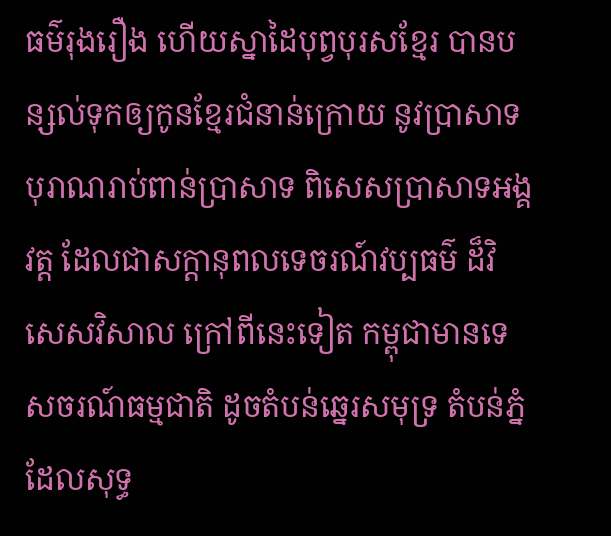ធម៌រុងរឿង ហើយស្នាដៃបុព្វបុរសខ្មែរ បានបន្សល់ទុកឲ្យកូនខ្មែរជំនាន់ក្រោយ នូវប្រាសាទបុរាណរាប់ពាន់ប្រាសាទ ពិសេសប្រាសាទអង្គវត្ត ដែលជាសក្តានុពលទេចរណ៍វប្បធម៌ ដ៏វិសេសវិសាល ក្រៅពីនេះទៀត កម្ពុជាមានទេសចរណ៍ធម្មជាតិ ដូចតំបន់ឆ្នេរសមុទ្រ តំបន់ភ្នំ ដែលសុទ្ធ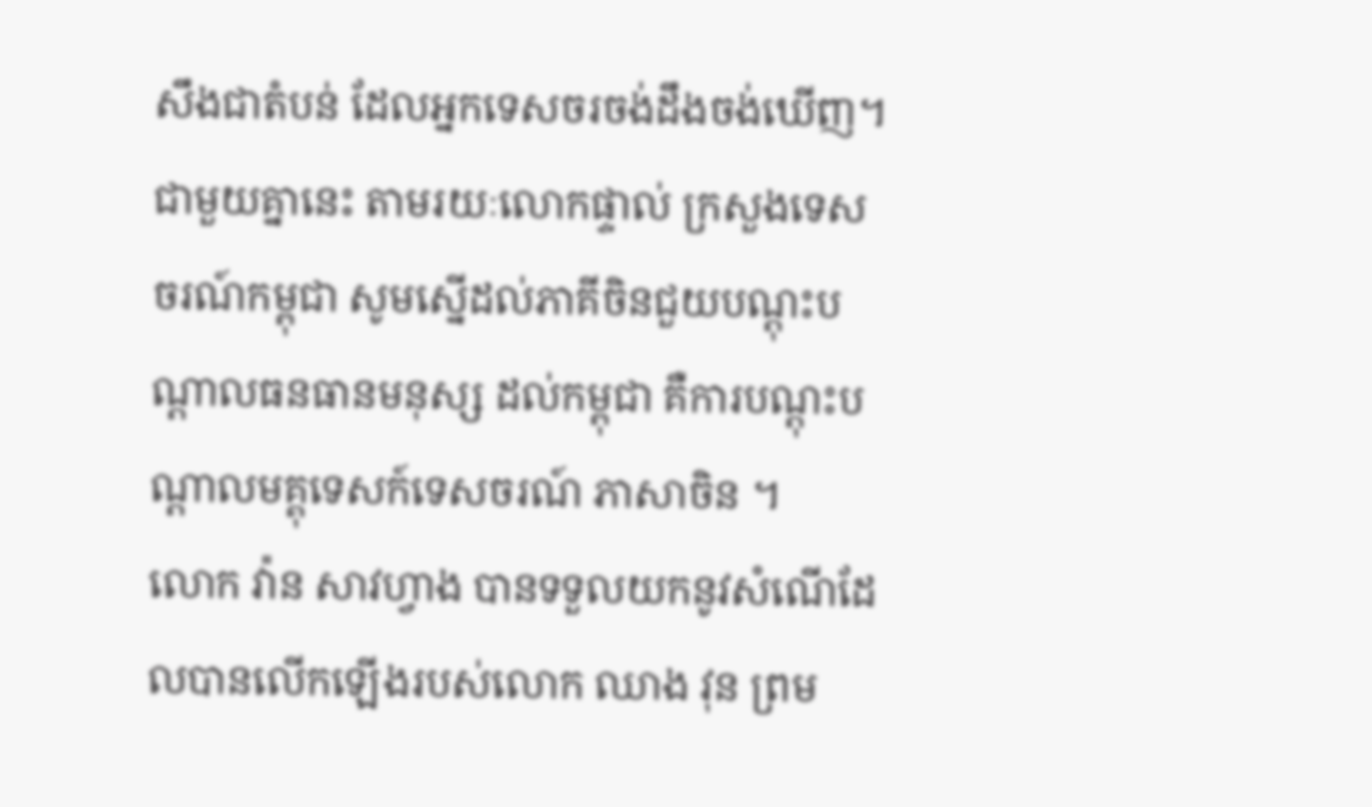សឹងជាតំបន់ ដែលអ្នកទេសចរចង់ដឹងចង់ឃើញ។ ជាមួយគ្នានេះ តាមរយៈលោកផ្ទាល់ ក្រសួងទេសចរណ៍កម្ពុជា សូមស្នើដល់ភាគីចិនជួយបណ្តុះបណ្តាលធនធានមនុស្ស ដល់កម្ពុជា គឺការបណ្តុះបណ្តាលមគ្គុទេសក៍ទេសចរណ៍ ភាសាចិន ។
លោក វ៉ាន សាវហ្វាង បានទទួលយកនូវសំណើដែលបានលើកឡើងរបស់លោក ឈាង វុន ព្រម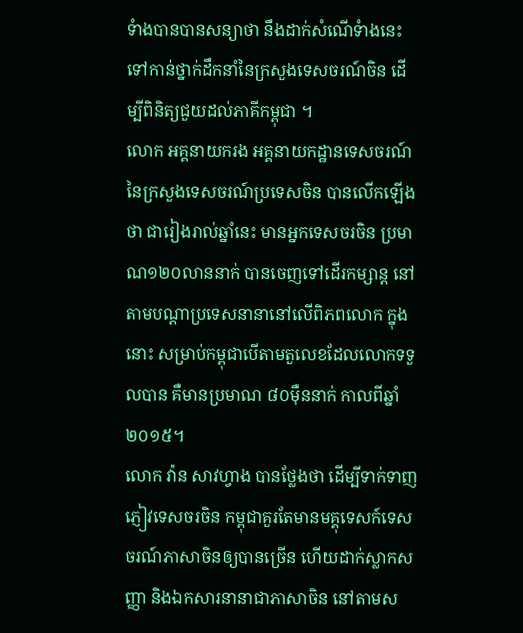ទំាងបានបានសន្យាថា នឹងដាក់សំណើទំាងនេះ ទៅកាន់ថ្នាក់ដឹកនាំនៃក្រសួងទេសចរណ៍ចិន ដើម្បីពិនិត្យជួយដល់ភាគីកម្ពុជា ។
លោក អគ្គនាយករង អគ្គនាយកដ្ឋានទេសចរណ៍ នៃក្រសួងទេសចរណ៍ប្រទេសចិន បានលើកឡើងថា ជារៀងរាល់ឆ្នាំនេះ មានអ្នកទេសចរចិន ប្រមាណ១២០លាននាក់ បានចេញទៅដើរកម្សាន្ត នៅតាមបណ្តាប្រទេសនានានៅលើពិភពលោក ក្នុងនោះ សម្រាប់កម្ពុជាបើតាមតួលេខដែលលោកទទួលបាន គឺមានប្រមាណ ៨០ម៉ឺននាក់ កាលពីឆ្នាំ២០១៥។
លោក វ៉ាន សាវហ្វាង បានថ្លែងថា ដើម្បីទាក់ទាញភ្ញៀវទេសចរចិន កម្ពុជាគួរតែមានមគ្គុទេសក៍ទេសចរណ៍ភាសាចិនឲ្យបានច្រើន ហើយដាក់ស្លាកសញ្ញា និងឯកសារនានាជាភាសាចិន នៅតាមស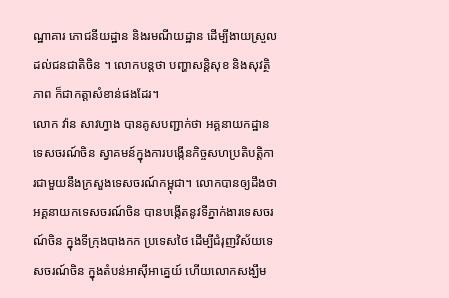ណ្ឋាគារ ភោជនីយដ្ឋាន និងរមណីយដ្ឋាន ដើម្បីងាយស្រួលដល់ជនជាតិចិន ។ លោកបន្តថា បញ្ហាសន្តិសុខ និងសុវត្ថិភាព ក៏ជាកត្តាសំខាន់ផងដែរ។
លោក វ៉ាន សាវហ្វាង បានគូសបញ្ជាក់ថា អគ្គនាយកដ្ឋានទេសចរណ៍ចិន ស្វាគមន៍ក្នុងការបង្កើនកិច្ចសហប្រតិបត្តិការជាមួយនឹងក្រសួងទេសចរណ៍កម្ពុជា។ លោកបានឲ្យដឹងថា អគ្គនាយកទេសចរណ៍ចិន បានបង្កើតនូវទីភ្នាក់ងារទេសចរណ៍ចិន ក្នុងទីក្រុងបាងកក ប្រទេសថៃ ដើម្បីជំរុញវិស័យទេសចរណ៍ចិន ក្នុងតំបន់អាស៊ីអាគ្នេយ៍ ហើយលោកសង្ឃឹម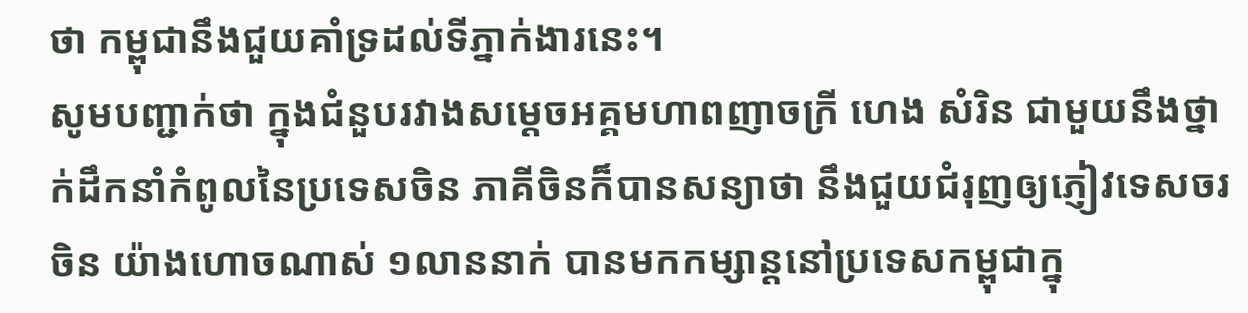ថា កម្ពុជានឹងជួយគាំទ្រដល់ទីភ្នាក់ងារនេះ។
សូមបញ្ជាក់ថា ក្នុងជំនួបរវាងសម្តេចអគ្គមហាពញាចក្រី ហេង សំរិន ជាមួយនឹងថ្នាក់ដឹកនាំកំពូលនៃប្រទេសចិន ភាគីចិនក៏បានសន្យាថា នឹងជួយជំរុញឲ្យភ្ញៀវទេសចរចិន យ៉ាងហោចណាស់ ១លាននាក់ បានមកកម្សាន្តនៅប្រទេសកម្ពុជាក្នុ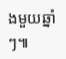ងមួយឆ្នាំៗ៕